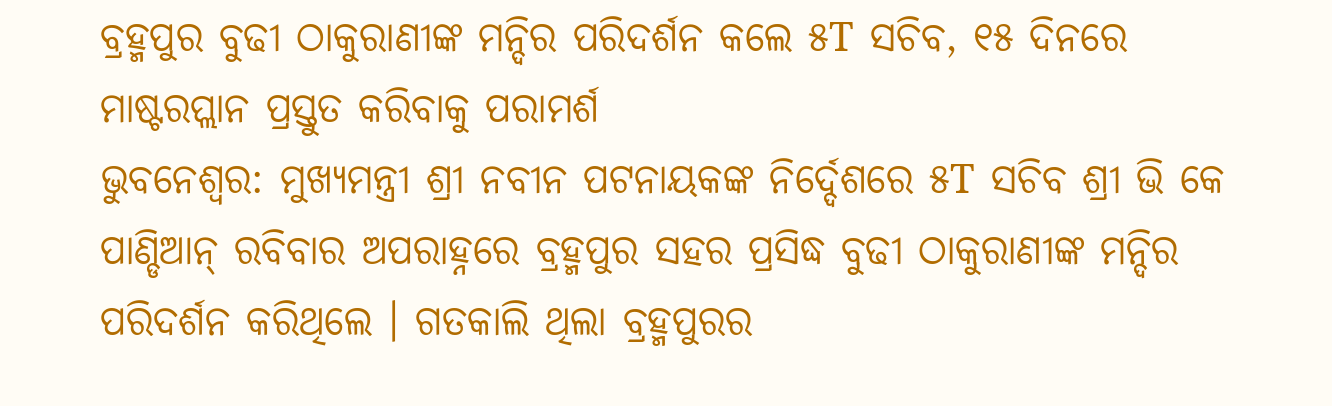ବ୍ରହ୍ମପୁର ବୁଢୀ ଠାକୁରାଣୀଙ୍କ ମନ୍ଦିର ପରିଦର୍ଶନ କଲେ ୫T ସଚିବ, ୧୫ ଦିନରେ ମାଷ୍ଟରପ୍ଲାନ ପ୍ରସ୍ତୁତ କରିବାକୁ ପରାମର୍ଶ
ଭୁବନେଶ୍ୱର: ମୁଖ୍ୟମନ୍ତ୍ରୀ ଶ୍ରୀ ନବୀନ ପଟନାୟକଙ୍କ ନିର୍ଦ୍ଦେଶରେ ୫T ସଚିବ ଶ୍ରୀ ଭି କେ ପାଣ୍ଡିଆନ୍ ରବିବାର ଅପରାହ୍ନରେ ବ୍ରହ୍ମପୁର ସହର ପ୍ରସିଦ୍ଧ ବୁଢୀ ଠାକୁରାଣୀଙ୍କ ମନ୍ଦିର ପରିଦର୍ଶନ କରିଥିଲେ । ଗତକାଲି ଥିଲା ବ୍ରହ୍ମପୁରର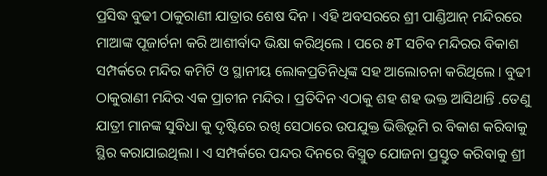ପ୍ରସିଦ୍ଧ ବୁଢୀ ଠାକୁରାଣୀ ଯାତ୍ରାର ଶେଷ ଦିନ । ଏହି ଅବସରରେ ଶ୍ରୀ ପାଣ୍ଡିଆନ୍ ମନ୍ଦିରରେ ମାଆଙ୍କ ପୂଜାର୍ଚନା କରି ଆଶୀର୍ବାଦ ଭିକ୍ଷା କରିଥିଲେ । ପରେ ୫T ସଚିବ ମନ୍ଦିରର ବିକାଶ ସମ୍ପର୍କରେ ମନ୍ଦିର କମିଟି ଓ ସ୍ଥାନୀୟ ଲୋକପ୍ରତିନିଧିଙ୍କ ସହ ଆଲୋଚନା କରିଥିଲେ । ବୁଢୀ ଠାକୁରାଣୀ ମନ୍ଦିର ଏକ ପ୍ରାଚୀନ ମନ୍ଦିର । ପ୍ରତିଦିନ ଏଠାକୁ ଶହ ଶହ ଭକ୍ତ ଆସିଥାନ୍ତି .ତେଣୁ ଯାତ୍ରୀ ମାନଙ୍କ ସୁବିଧା କୁ ଦୃଷ୍ଟିରେ ରଖି ସେଠାରେ ଉପଯୁକ୍ତ ଭିତ୍ତିଭୂମି ର ବିକାଶ କରିବାକୁ ସ୍ଥିର କରାଯାଇଥିଲା । ଏ ସମ୍ପର୍କରେ ପନ୍ଦର ଦିନରେ ବିସ୍ତ୍ରୁତ ଯୋଜନା ପ୍ରସ୍ତୁତ କରିବାକୁ ଶ୍ରୀ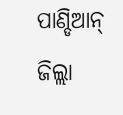ପାଣ୍ଡିଆନ୍ ଜିଲ୍ଲା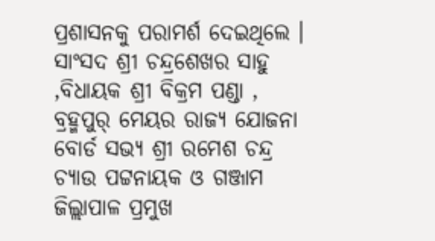ପ୍ରଶାସନକୁ ପରାମର୍ଶ ଦେଇଥିଲେ । ସାଂସଦ ଶ୍ରୀ ଚନ୍ଦ୍ରଶେଖର ସାହୁ ,ବିଧାୟକ ଶ୍ରୀ ବିକ୍ରମ ପଣ୍ଡା , ବ୍ରହ୍ମପୁର୍ ମେୟର ରାଜ୍ୟ ଯୋଜନା ବୋର୍ଡ ସଭ୍ୟ ଶ୍ରୀ ରମେଶ ଚନ୍ଦ୍ର ଚ୍ୟାଉ ପଟ୍ଟନାୟକ ଓ ଗଞ୍ଜାମ ଜିଲ୍ଲାପାଳ ପ୍ରମୁଖ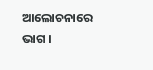ଆଲୋଚନାରେ ଭାଗ ।